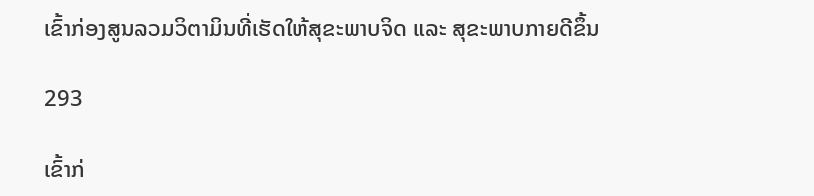ເຂົ້າກ່ອງສູນລວມວິຕາມິນທີ່ເຮັດໃຫ້ສຸຂະພາບຈິດ ແລະ ສຸຂະພາບກາຍດີຂຶ້ນ

293

ເຂົ້າກ່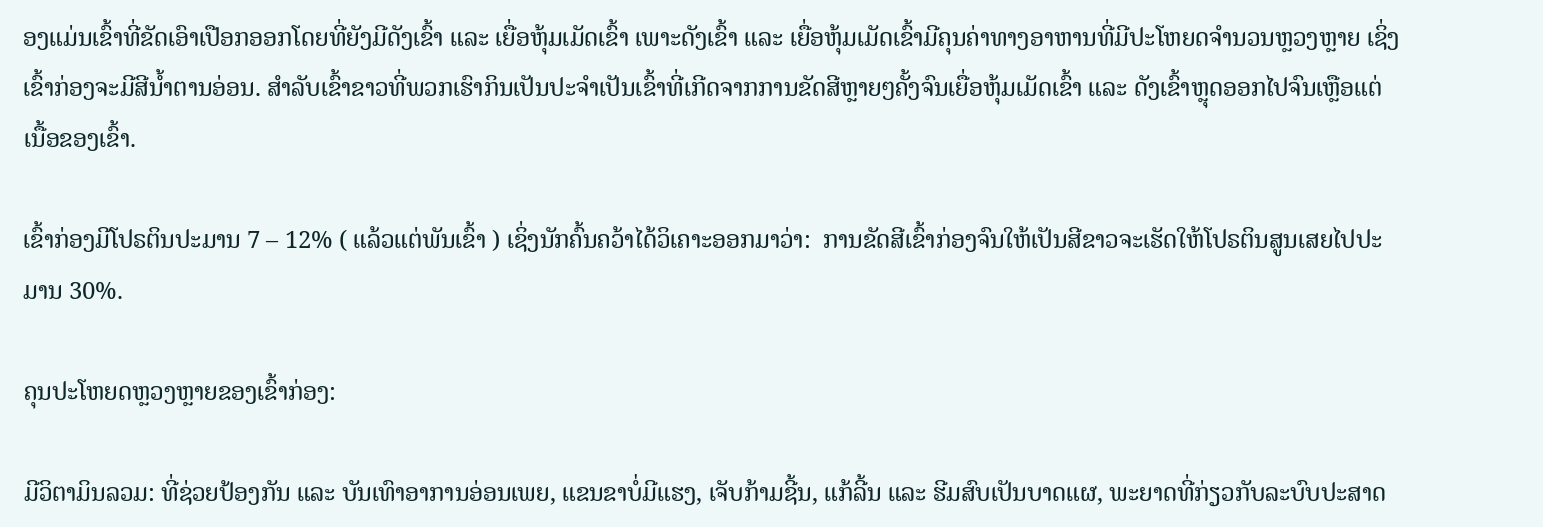ອງແມ່ນເຂົ້າທີ່ຂັດເອົາເປືອກອອກໂດຍທີ່ຍັງມີດັງເຂົ້າ ແລະ ເຍື່ອຫຸ້ມເມັດເຂົ້າ ເພາະດັງເຂົ້າ ແລະ ເຍື່ອຫຸ້ມເມັດເຂົ້າມີຄຸນຄ່າທາງອາຫານທີ່ມີປະໂຫຍດຈຳນວນຫຼວງຫຼາຍ ເຊິ່ງເຂົ້າກ່ອງຈະມີສີນໍ້າຕານອ່ອນ. ສໍາລັບເຂົ້າຂາວທີ່ພວກເຮົາກິນເປັນປະຈໍາເປັນເຂົ້າທີ່ເກີດຈາກການຂັດສີຫຼາຍໆຄັ້ງຈົນເຍື່ອຫຸ້ມເມັດເຂົ້າ ແລະ ດັງເຂົ້າຫຼຸດອອກໄປຈົນເຫຼືອແຕ່ເນື້ອຂອງເຂົ້າ.

ເຂົ້າກ່ອງມີໂປຣຕິນປະມານ 7 – 12% ( ແລ້ວແຕ່ພັນເຂົ້າ ) ເຊິ່ງນັກຄົ້ນຄວ້າໄດ້ວິເຄາະອອກມາວ່າ:  ການຂັດສີເຂົ້າກ່ອງຈົນໃຫ້ເປັນສີຂາວຈະເຮັດໃຫ້ໂປຣຕິນສູນເສຍໄປປະມານ 30%.

ຄຸນປະໂຫຍດຫຼວງຫຼາຍຂອງເຂົ້າກ່ອງ:

ມີວິຕາມິນລວມ: ທີ່ຊ່ວຍປ້ອງກັນ ແລະ ບັນເທົາອາການອ່ອນເພຍ, ແຂນຂາບໍ່ມີແຮງ, ເຈັບກ້າມຊີ້ນ, ແກ້ລີ້ນ ແລະ ຮີມສົບເປັນບາດແຜ, ພະຍາດທີ່ກ່ຽວກັບລະບົບປະສາດ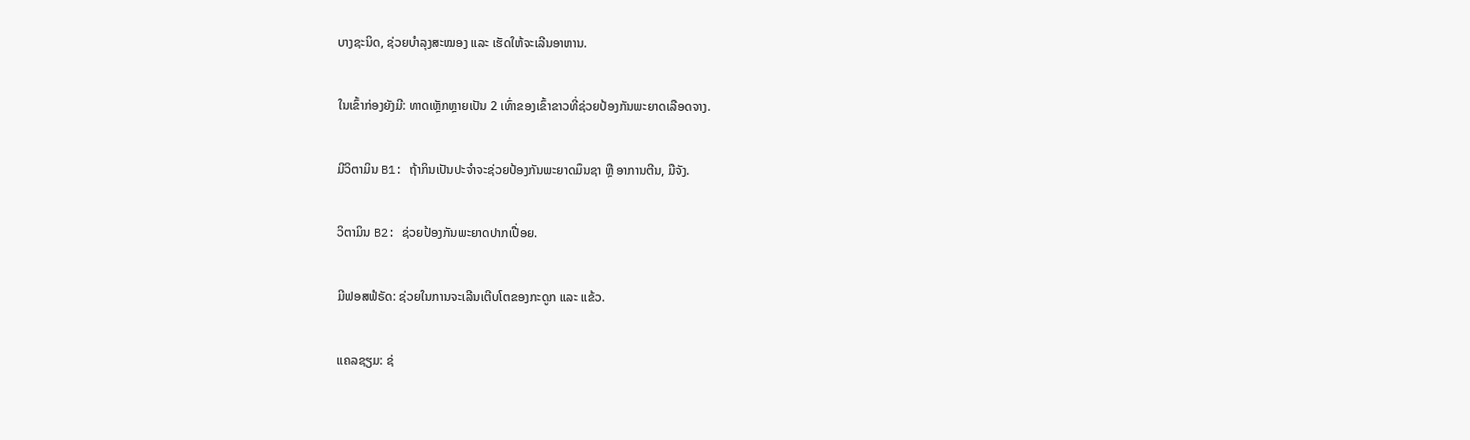ບາງຊະນິດ, ຊ່ວຍບໍາລຸງສະໝອງ ແລະ ເຮັດໃຫ້ຈະເລີນອາຫານ.

ໃນເຂົ້າກ່ອງຍັງມີ: ທາດເຫຼັກຫຼາຍເປັນ 2 ເທົ່າຂອງເຂົ້າຂາວທີ່ຊ່ວຍປ້ອງກັນພະຍາດເລືອດຈາງ.

ມີວິຕາມິນ B1: ຖ້າກິນເປັນປະຈໍາຈະຊ່ວຍປ້ອງກັນພະຍາດມຶນຊາ ຫຼື ອາການຕີນ, ມືຈັງ.

ວິຕາມິນ B2: ຊ່ວຍປ້ອງກັນພະຍາດປາກເປື່ອຍ.

ມີຟອສຟໍຣັດ: ຊ່ວຍໃນການຈະເລີນເຕີບໂຕຂອງກະດູກ ແລະ ແຂ້ວ.

ແຄລຊຽມ: ຊ່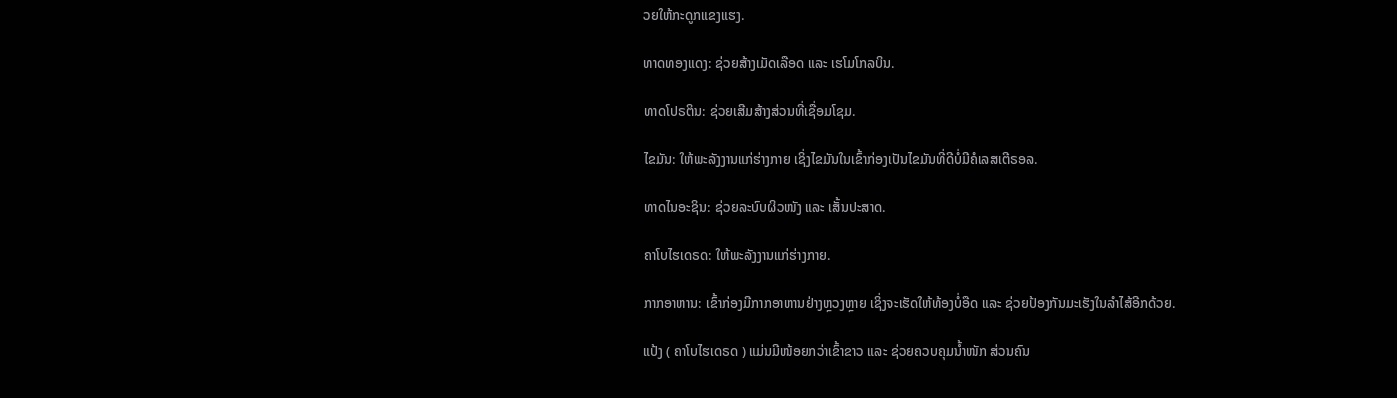ວຍໃຫ້ກະດູກແຂງແຮງ.

ທາດທອງແດງ: ຊ່ວຍສ້າງເມັດເລືອດ ແລະ ເຮໂມໂກລບິນ.

ທາດໂປຣຕິນ: ຊ່ວຍເສີມສ້າງສ່ວນທີ່ເຊື່ອມໂຊມ.

ໄຂມັນ: ໃຫ້ພະລັງງານແກ່ຮ່າງກາຍ ເຊິ່ງໄຂມັນໃນເຂົ້າກ່ອງເປັນໄຂມັນທີ່ດີບໍ່ມີຄໍເລສເຕີຣອລ.

ທາດໄນອະຊິນ: ຊ່ວຍລະບົບຜິວໜັງ ແລະ ເສັ້ນປະສາດ.

ຄາໂບໄຮເດຣດ: ໃຫ້ພະລັງງານແກ່ຮ່າງກາຍ.

ກາກອາຫານ: ເຂົ້າກ່ອງມີກາກອາຫານຢ່າງຫຼວງຫຼາຍ ເຊິ່ງຈະເຮັດໃຫ້ທ້ອງບໍ່ອືດ ແລະ ຊ່ວຍປ້ອງກັນມະເຮັງໃນລໍາໄສ້ອີກດ້ວຍ.

ແປ້ງ ( ຄາໂບໄຮເດຣດ ) ແມ່ນມີໜ້ອຍກວ່າເຂົ້າຂາວ ແລະ ຊ່ວຍຄວບຄຸມນ້ຳໜັກ ສ່ວນຄົນ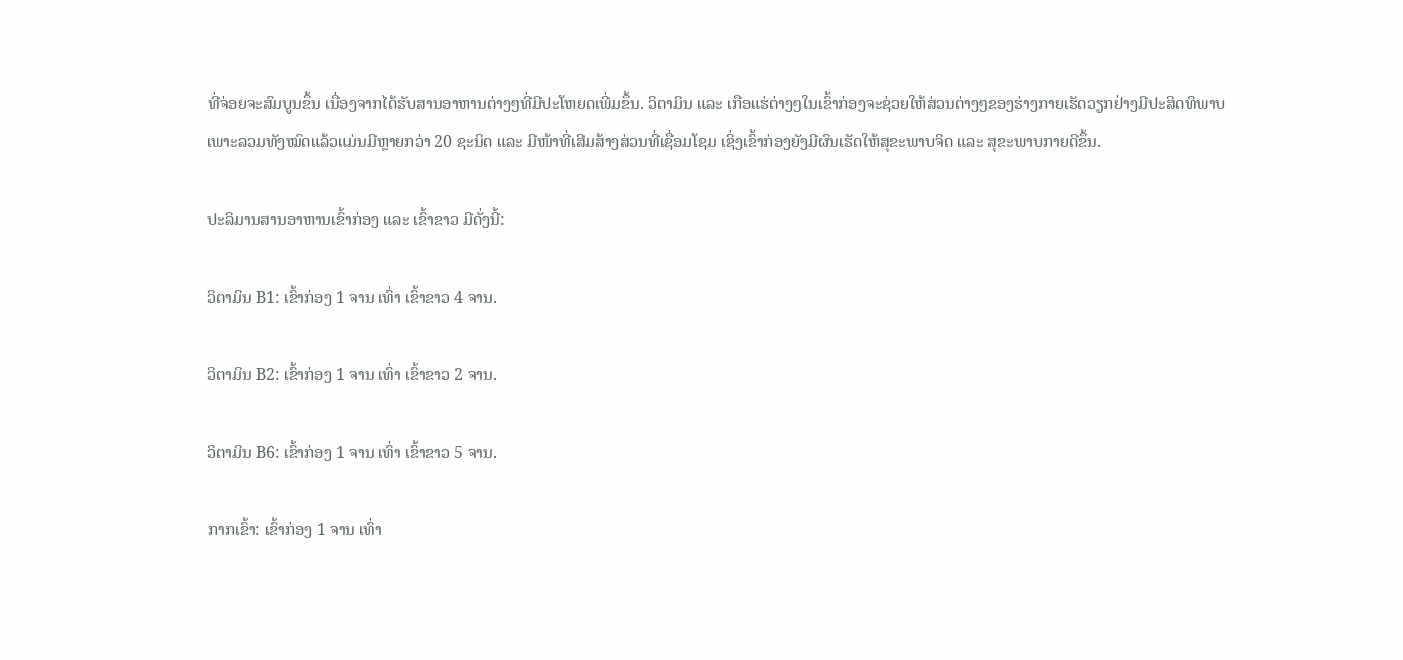ທີ່ຈ່ອຍຈະສົມບູນຂຶ້ນ ເນື່ອງຈາກໄດ້ຮັບສານອາຫານຕ່າງໆທີ່ມີປະໂຫຍດເພີ່ມຂຶ້ນ. ວິຕາມິນ ແລະ ເກືອແຮ່ຕ່າງໆໃນເຂົ້າກ່ອງຈະຊ່ວຍໃຫ້ສ່ວນຕ່າງໆຂອງຮ່າງກາຍເຮັດວຽກຢ່າງມີປະສິດທິພາບ ເພາະລວມທັງໝົດແລ້ວແມ່ນມີຫຼາຍກວ່າ 20 ຊະນິດ ແລະ ມີໜ້າທີ່ເສີມສ້າງສ່ວນທີ່ເຊື່ອມໂຊມ ເຊິ່ງເຂົ້າກ່ອງຍັງມີຜົນເຮັດໃຫ້ສຸຂະພາບຈິດ ແລະ ສຸຂະພາບກາຍດີຂຶ້ນ.

ປະລິມານສານອາຫານເຂົ້າກ່ອງ ແລະ ເຂົ້າຂາວ ມີດັ່ງນີ້:

ວິຕາມິນ B1: ເຂົ້າກ່ອງ 1 ຈານ ເທົ່າ ເຂົ້າຂາວ 4 ຈານ.

ວິຕາມິນ B2: ເຂົ້າກ່ອງ 1 ຈານ ເທົ່າ ເຂົ້າຂາວ 2 ຈານ.

ວິຕາມິນ B6: ເຂົ້າກ່ອງ 1 ຈານ ເທົ່າ ເຂົ້າຂາວ 5 ຈານ.

ກາກເຂົ້າ: ເຂົ້າກ່ອງ 1 ຈານ ເທົ່າ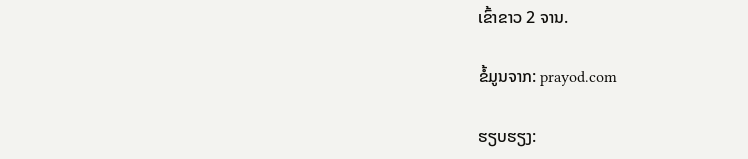ເຂົ້າຂາວ 2 ຈານ.

ຂໍ້ມູນຈາກ: prayod.com

ຮຽບຮຽງ: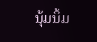ນຸ້ມນິ້ມ